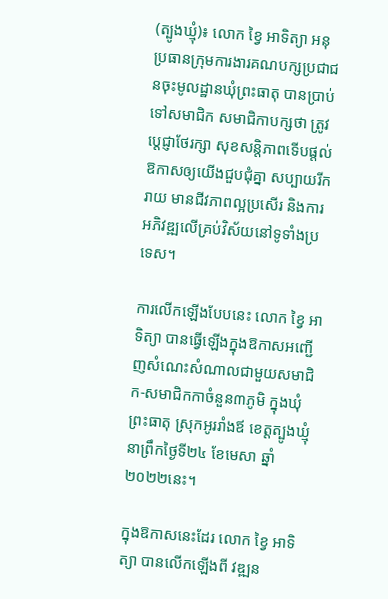(ត្បូងឃ្មុំ)៖ លោក ខ្វៃ អាទិត្យា អនុប្រធានក្រុមការងារគណបក្សប្រជាជនចុះមូលដ្ឋានឃុំព្រះធាតុ បានប្រាប់ទៅសមាជិក សមាជិកាបក្សថា ត្រូវប្តេជ្ញាថែរក្សា សុខសន្តិភាពទើបផ្តល់ឱកាសឲ្យយើងជួបជុំគ្នា សប្បាយរីករាយ មានជីវភាពល្អប្រសើរ និងការអភិវឌ្ឍលើគ្រប់វិស័យនៅទូទាំងប្រទេស។

ការលើកឡើងបែបនេះ លោក ខ្វៃ អាទិត្យា បានធ្វើឡើងក្នុងឱកាសអញ្ជើញសំណេះសំណាលជាមួយសមាជិក-សមាជិកកាចំនួន៣ភូមិ ក្នុងឃុំព្រះធាតុ ស្រុកអូររាំងឪ ខេត្តត្បូងឃ្មុំ នាព្រឹកថ្ងៃទី២៤ ខែមេសា ឆ្នាំ២០២២នេះ។

ក្នុងឱកាសនេះដែរ លោក ខ្វៃ អាទិត្យា បានលើកឡើងពី វឌ្ឍន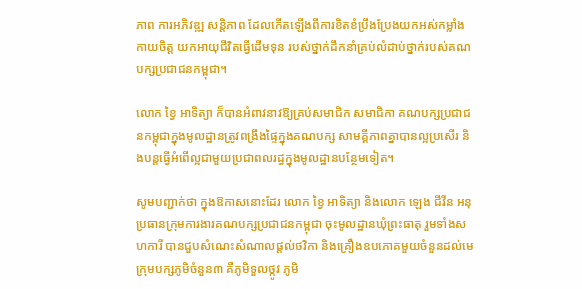ភាព ការអភិវឌ្ឍ សន្តិភាព ដែលកើតឡើងពីការខិតខំប្រឹងប្រែងយកអស់កម្លាំងកាយចិត្ត យកអាយុជីវិតធ្វើដើមទុន របស់ថ្នាក់ដឹកនាំគ្រប់លំដាប់ថ្នាក់របស់គណបក្សប្រជាជនកម្ពុជា។

លោក ខ្វៃ អាទិត្យា ក៏បានអំពាវនាវឱ្យគ្រប់សមាជិក សមាជិកា គណបក្សប្រជាជនកម្ពុជាក្នុងមូលដ្ឋានត្រូវពង្រឹងផ្ទៃក្នុងគណបក្ស សាមគ្គីភាពគ្នាបានល្អប្រសើរ និងបន្តធ្វើអំពើល្អជាមួយប្រជាពលរដ្ធក្នុងមូលដ្ឋានបន្ថែមទៀត។

សូមបញ្ជាក់ថា ក្នុងឱកាសនោះដែរ លោក ខ្វៃ អាទិត្យា និងលោក ឡេង ជីវីន អនុប្រធានក្រុមការងារគណបក្សប្រជាជនកម្ពុជា ចុះមូលដ្ឋានឃុំព្រះធាតុ រួមទាំងសហការី បានជួបសំណេះសំណាលផ្តល់ថវិកា និងគ្រឿងឧបភោគមួយចំនួនដល់មេក្រុមបក្សភូមិចំនួន៣ គឺភូមិទួលថ្កូវ ភូមិ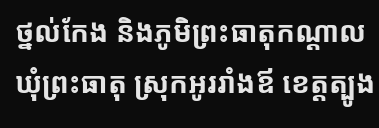ថ្នល់កែង និងភូមិព្រះធាតុកណ្តាល ឃុំព្រះធាតុ ស្រុកអូររាំងឪ ខេត្តត្បូង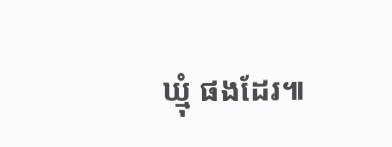ឃ្មុំ ផងដែរ៕